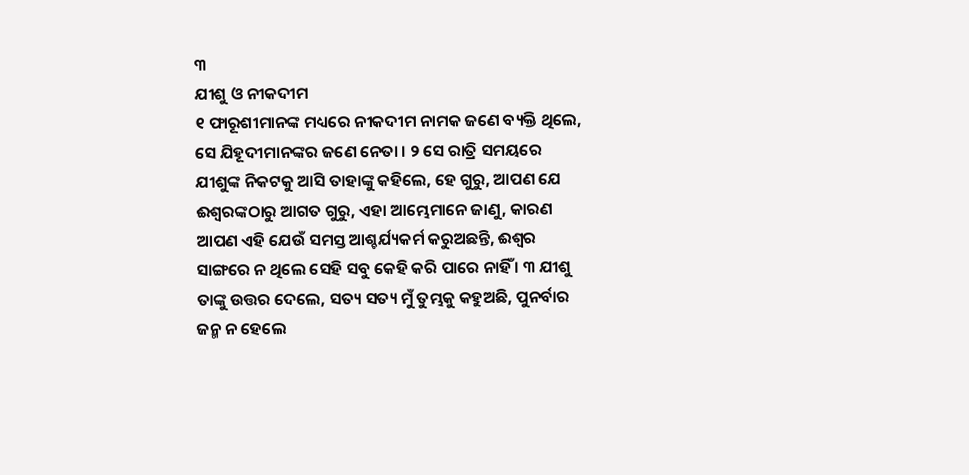୩
ଯୀଶୁ ଓ ନୀକଦୀମ
୧ ଫାରୂଶୀମାନଙ୍କ ମଧ୍ୟରେ ନୀକଦୀମ ନାମକ ଜଣେ ବ୍ୟକ୍ତି ଥିଲେ, ସେ ଯିହୂଦୀମାନଙ୍କର ଜଣେ ନେତା । ୨ ସେ ରାତ୍ରି ସମୟରେ ଯୀଶୁଙ୍କ ନିକଟକୁ ଆସି ତାହାଙ୍କୁ କହିଲେ, ହେ ଗୁରୁ, ଆପଣ ଯେ ଈଶ୍ୱରଙ୍କଠାରୁ ଆଗତ ଗୁରୁ, ଏହା ଆମ୍ଭେମାନେ ଜାଣୁ, କାରଣ ଆପଣ ଏହି ଯେଉଁ ସମସ୍ତ ଆଶ୍ଚର୍ଯ୍ୟକର୍ମ କରୁଅଛନ୍ତି, ଈଶ୍ୱର ସାଙ୍ଗରେ ନ ଥିଲେ ସେହି ସବୁ କେହି କରି ପାରେ ନାହିଁ । ୩ ଯୀଶୁ ତାଙ୍କୁ ଉତ୍ତର ଦେଲେ, ସତ୍ୟ ସତ୍ୟ ମୁଁ ତୁମ୍ଭକୁ କହୁଅଛି, ପୁନର୍ବାର ଜନ୍ମ ନ ହେଲେ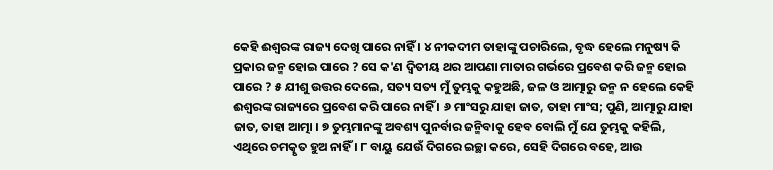କେହି ଈଶ୍ୱରଙ୍କ ରାଜ୍ୟ ଦେଖି ପାରେ ନାହିଁ । ୪ ନୀକଦୀମ ତାହାଙ୍କୁ ପଚାରିଲେ, ବୃଦ୍ଧ ହେଲେ ମନୁଷ୍ୟ କି ପ୍ରକାର ଜନ୍ମ ହୋଇ ପାରେ ? ସେ କ'ଣ ଦ୍ୱିତୀୟ ଥର ଆପଣା ମାତାର ଗର୍ଭରେ ପ୍ରବେଶ କରି ଜନ୍ମ ହୋଇ ପାରେ ? ୫ ଯୀଶୁ ଉତ୍ତର ଦେଲେ, ସତ୍ୟ ସତ୍ୟ ମୁଁ ତୁମ୍ଭକୁ କହୁଅଛି, ଜଳ ଓ ଆତ୍ମାରୁ ଜନ୍ମ ନ ହେଲେ କେହି ଈଶ୍ୱରଙ୍କ ରାଜ୍ୟରେ ପ୍ରବେଶ କରି ପାରେ ନାହିଁ । ୬ ମାଂସରୁ ଯାହା ଜାତ, ତାହା ମାଂସ; ପୁଣି, ଆତ୍ମାରୁ ଯାହା ଜାତ, ତାହା ଆତ୍ମା । ୭ ତୁମ୍ଭମାନଙ୍କୁ ଅବଶ୍ୟ ପୁନର୍ବାର ଜନ୍ମିବାକୁ ହେବ ବୋଲି ମୁଁ ଯେ ତୁମ୍ଭକୁ କହିଲି, ଏଥିରେ ଚମତ୍କୃତ ହୁଅ ନାହିଁ । ୮ ବାୟୁ ଯେଉଁ ଦିଗରେ ଇଚ୍ଛା କରେ, ସେହି ଦିଗରେ ବହେ, ଆଉ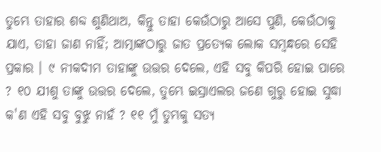ତୁମ୍ଭେ ତାହାର ଶବ୍ଦ ଶୁଣିଥାଅ, କିନ୍ତୁ ତାହା କେଉଁଠାରୁ ଆସେ ପୁଣି, କେଉଁଠାକୁ ଯାଏ, ତାହା ଜାଣ ନାହିଁ; ଆତ୍ମାଙ୍କଠାରୁ ଜାତ ପ୍ରତ୍ୟେକ ଲୋକ ସମ୍ବନ୍ଧରେ ସେହି ପ୍ରକାର । ୯ ନୀକଦୀମ ତାହାଙ୍କୁ ଉତ୍ତର ଦେଲେ, ଏହି ସବୁ କିପରି ହୋଇ ପାରେ ? ୧୦ ଯୀଶୁ ତାଙ୍କୁ ଉତ୍ତର ଦେଲେ, ତୁମ୍ଭେ ଇସ୍ରାଏଲର ଜଣେ ଗୁରୁ ହୋଇ ସୁଦ୍ଧା କ'ଣ ଏହି ସବୁ ବୁଝୁ ନାହଁ ? ୧୧ ମୁଁ ତୁମ୍ଭକୁ ସତ୍ୟ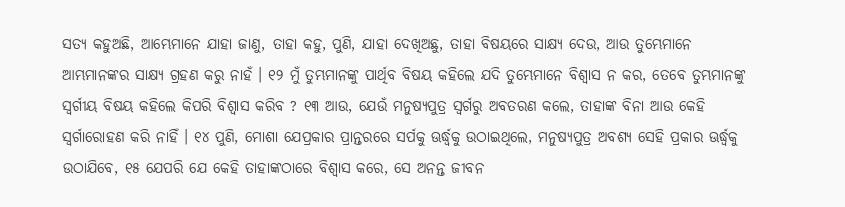ସତ୍ୟ କହୁଅଛି, ଆମ୍ଭେମାନେ ଯାହା ଜାଣୁ, ତାହା କହୁ, ପୁଣି, ଯାହା ଦେଖିଅଛୁ, ତାହା ବିଷୟରେ ସାକ୍ଷ୍ୟ ଦେଉ, ଆଉ ତୁମ୍ଭେମାନେ ଆମ୍ଭମାନଙ୍କର ସାକ୍ଷ୍ୟ ଗ୍ରହଣ କରୁ ନାହଁ । ୧୨ ମୁଁ ତୁମ୍ଭମାନଙ୍କୁ ପାର୍ଥିବ ବିଷୟ କହିଲେ ଯଦି ତୁମ୍ଭେମାନେ ବିଶ୍ୱାସ ନ କର, ତେବେ ତୁମ୍ଭମାନଙ୍କୁ ସ୍ୱର୍ଗୀୟ ବିଷୟ କହିଲେ କିପରି ବିଶ୍ୱାସ କରିବ ? ୧୩ ଆଉ, ଯେଉଁ ମନୁଷ୍ୟପୁତ୍ର ସ୍ୱର୍ଗରୁ ଅବତରଣ କଲେ, ତାହାଙ୍କ ବିନା ଆଉ କେହି ସ୍ୱର୍ଗାରୋହଣ କରି ନାହିଁ । ୧୪ ପୁଣି, ମୋଶା ଯେପ୍ରକାର ପ୍ରାନ୍ତରରେ ସର୍ପକୁ ଊର୍ଦ୍ଧ୍ୱକୁ ଉଠାଇଥିଲେ, ମନୁଷ୍ୟପୁତ୍ର ଅବଶ୍ୟ ସେହି ପ୍ରକାର ଊର୍ଦ୍ଧ୍ୱକୁ ଉଠାଯିବେ, ୧୫ ଯେପରି ଯେ କେହି ତାହାଙ୍କଠାରେ ବିଶ୍ୱାସ କରେ, ସେ ଅନନ୍ତ ଜୀବନ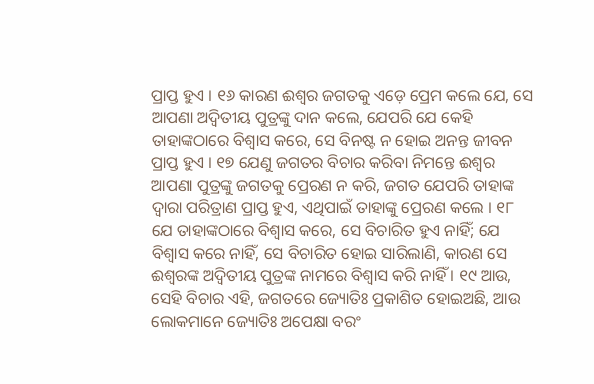ପ୍ରାପ୍ତ ହୁଏ । ୧୬ କାରଣ ଈଶ୍ୱର ଜଗତକୁ ଏଡ଼େ ପ୍ରେମ କଲେ ଯେ, ସେ ଆପଣା ଅଦ୍ୱିତୀୟ ପୁତ୍ରଙ୍କୁ ଦାନ କଲେ, ଯେପରି ଯେ କେହି ତାହାଙ୍କଠାରେ ବିଶ୍ୱାସ କରେ, ସେ ବିନଷ୍ଟ ନ ହୋଇ ଅନନ୍ତ ଜୀବନ ପ୍ରାପ୍ତ ହୁଏ । ୧୭ ଯେଣୁ ଜଗତର ବିଚାର କରିବା ନିମନ୍ତେ ଈଶ୍ୱର ଆପଣା ପୁତ୍ରଙ୍କୁ ଜଗତକୁ ପ୍ରେରଣ ନ କରି, ଜଗତ ଯେପରି ତାହାଙ୍କ ଦ୍ୱାରା ପରିତ୍ରାଣ ପ୍ରାପ୍ତ ହୁଏ, ଏଥିପାଇଁ ତାହାଙ୍କୁ ପ୍ରେରଣ କଲେ । ୧୮ ଯେ ତାହାଙ୍କଠାରେ ବିଶ୍ୱାସ କରେ, ସେ ବିଚାରିତ ହୁଏ ନାହିଁ; ଯେ ବିଶ୍ୱାସ କରେ ନାହିଁ, ସେ ବିଚାରିତ ହୋଇ ସାରିଲାଣି, କାରଣ ସେ ଈଶ୍ୱରଙ୍କ ଅଦ୍ୱିତୀୟ ପୁତ୍ରଙ୍କ ନାମରେ ବିଶ୍ୱାସ କରି ନାହିଁ । ୧୯ ଆଉ, ସେହି ବିଚାର ଏହି, ଜଗତରେ ଜ୍ୟୋତିଃ ପ୍ରକାଶିତ ହୋଇଅଛି, ଆଉ ଲୋକମାନେ ଜ୍ୟୋତିଃ ଅପେକ୍ଷା ବରଂ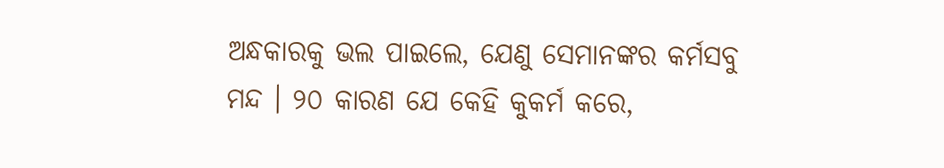ଅନ୍ଧକାରକୁ ଭଲ ପାଇଲେ, ଯେଣୁ ସେମାନଙ୍କର କର୍ମସବୁ ମନ୍ଦ । ୨୦ କାରଣ ଯେ କେହି କୁକର୍ମ କରେ,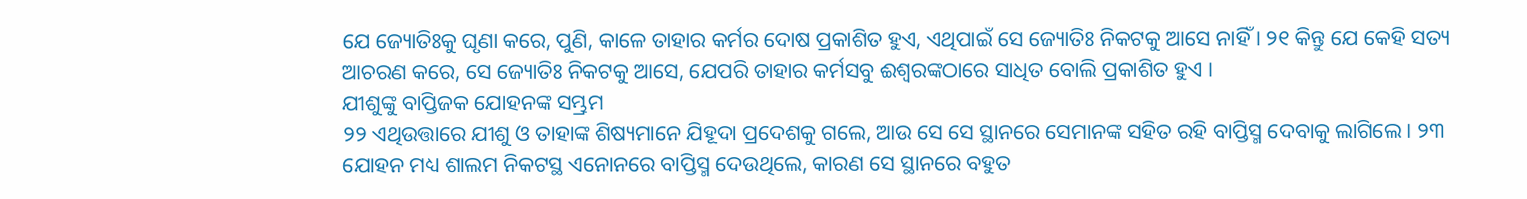ଯେ ଜ୍ୟୋତିଃକୁ ଘୃଣା କରେ, ପୁଣି, କାଳେ ତାହାର କର୍ମର ଦୋଷ ପ୍ରକାଶିତ ହୁଏ, ଏଥିପାଇଁ ସେ ଜ୍ୟୋତିଃ ନିକଟକୁ ଆସେ ନାହିଁ । ୨୧ କିନ୍ତୁ ଯେ କେହି ସତ୍ୟ ଆଚରଣ କରେ, ସେ ଜ୍ୟୋତିଃ ନିକଟକୁ ଆସେ, ଯେପରି ତାହାର କର୍ମସବୁ ଈଶ୍ୱରଙ୍କଠାରେ ସାଧିତ ବୋଲି ପ୍ରକାଶିତ ହୁଏ ।
ଯୀଶୁଙ୍କୁ ବାପ୍ତିଜକ ଯୋହନଙ୍କ ସମ୍ଭ୍ରମ
୨୨ ଏଥିଉତ୍ତାରେ ଯୀଶୁ ଓ ତାହାଙ୍କ ଶିଷ୍ୟମାନେ ଯିହୂଦା ପ୍ରଦେଶକୁ ଗଲେ, ଆଉ ସେ ସେ ସ୍ଥାନରେ ସେମାନଙ୍କ ସହିତ ରହି ବାପ୍ତିସ୍ମ ଦେବାକୁ ଲାଗିଲେ । ୨୩ ଯୋହନ ମଧ୍ୟ ଶାଲମ ନିକଟସ୍ଥ ଏନୋନରେ ବାପ୍ତିସ୍ମ ଦେଉଥିଲେ, କାରଣ ସେ ସ୍ଥାନରେ ବହୁତ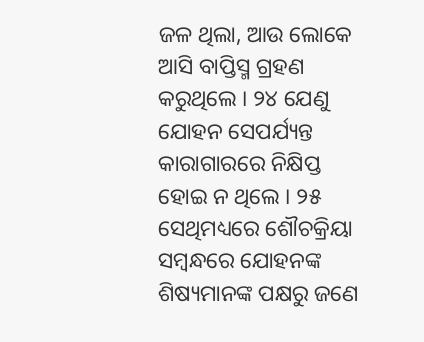ଜଳ ଥିଲା, ଆଉ ଲୋକେ ଆସି ବାପ୍ତିସ୍ମ ଗ୍ରହଣ କରୁଥିଲେ । ୨୪ ଯେଣୁ ଯୋହନ ସେପର୍ଯ୍ୟନ୍ତ କାରାଗାରରେ ନିକ୍ଷିପ୍ତ ହୋଇ ନ ଥିଲେ । ୨୫ ସେଥିମଧ୍ୟରେ ଶୌଚକ୍ରିୟା ସମ୍ବନ୍ଧରେ ଯୋହନଙ୍କ ଶିଷ୍ୟମାନଙ୍କ ପକ୍ଷରୁ ଜଣେ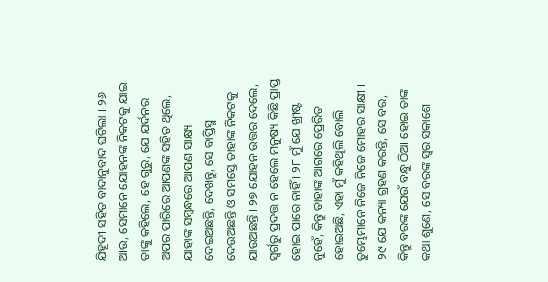ଯିହୂଦୀ ସହିତ ବାଦାନୁବାଦ ଘଟିଲା । ୨୬ ଆଉ, ସେମାନେ ଯୋହନଙ୍କ ନିକଟକୁ ଯାଇ ତାଙ୍କୁ କହିଲେ, ହେ ଗୁରୁ, ଯେ ଯର୍ଦନର ଅପର ପାରିରେ ଆପଣଙ୍କ ସହିତ ଥିଲେ, ଯାହାଙ୍କ ସମ୍ବନ୍ଧରେ ଆପଣ ସାକ୍ଷ୍ୟ ଦେଇଅଛନ୍ତି, ଦେଖନ୍ତୁ, ସେ ବାପ୍ତିସ୍ମ ଦେଉଅଛନ୍ତି ଓ ସମସ୍ତେ ତାହାଙ୍କ ନିକଟକୁ ଯାଉଅଛନ୍ତି । ୨୭ ଯୋହନ ଉତ୍ତର ଦେଲେ, ସ୍ୱର୍ଗରୁ ପ୍ରଦତ୍ତ ନ ହେଲେ ମନୁଷ୍ୟ କିଛି ପ୍ରାପ୍ତ ହୋଇ ପାରେ ନାହିଁ । ୨୮ ମୁଁ ଯେ ଖ୍ରୀଷ୍ଟ ନୁହେଁ, କିନ୍ତୁ ତାହାଙ୍କ ଆଗରେ ପ୍ରେରିତ ହୋଇଅଛି, ଏହା ମୁଁ କହିଥିଲି ବୋଲି ତୁମ୍ଭେମାନେ ନିଜେ ନିଜେ ମୋହର ସାକ୍ଷୀ । ୨୯ ଯେ କନ୍ୟା ଗ୍ରହଣ କରନ୍ତି, ସେ ବର, କିନ୍ତୁ ବରଙ୍କ ଯେଉଁ ବନ୍ଧୁ ଠିଆ ହୋଇ ତାଙ୍କ କଥା ଶୁଣେ, ସେ ବରଙ୍କ ସ୍ୱର ସକାଶେ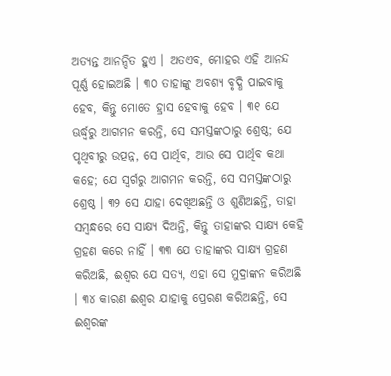ଅତ୍ୟନ୍ତ ଆନନ୍ଦିତ ହୁଏ । ଅତଏବ, ମୋହର ଏହି ଆନନ୍ଦ ପୂର୍ଣ୍ଣ ହୋଇଅଛି । ୩୦ ତାହାଙ୍କୁ ଅବଶ୍ୟ ବୃଦ୍ଧି ପାଇବାକୁ ହେବ, କିନ୍ତୁ ମୋତେ ହ୍ରାସ ହେବାକୁ ହେବ । ୩୧ ଯେ ଊର୍ଦ୍ଧ୍ୱରୁ ଆଗମନ କରନ୍ତି, ସେ ସମସ୍ତଙ୍କଠାରୁ ଶ୍ରେଷ୍ଠ; ଯେ ପୃଥିବୀରୁ ଉତ୍ପନ୍ନ, ସେ ପାର୍ଥିବ, ଆଉ ସେ ପାର୍ଥିବ କଥା କହେ; ଯେ ସ୍ୱର୍ଗରୁ ଆଗମନ କରନ୍ତି, ସେ ସମସ୍ତଙ୍କଠାରୁ ଶ୍ରେଷ୍ଠ । ୩୨ ସେ ଯାହା ଦେଖିଅଛନ୍ତି ଓ ଶୁଣିଅଛନ୍ତି, ତାହା ସମ୍ବନ୍ଧରେ ସେ ସାକ୍ଷ୍ୟ ଦିଅନ୍ତି, କିନ୍ତୁ ତାହାଙ୍କର ସାକ୍ଷ୍ୟ କେହି ଗ୍ରହଣ କରେ ନାହିଁ । ୩୩ ଯେ ତାହାଙ୍କର ସାକ୍ଷ୍ୟ ଗ୍ରହଣ କରିଅଛି, ଈଶ୍ୱର ଯେ ସତ୍ୟ, ଏହା ସେ ମୁଦ୍ରାଙ୍କନ କରିଅଛି । ୩୪ କାରଣ ଈଶ୍ୱର ଯାହାକୁ ପ୍ରେରଣ କରିଅଛନ୍ତି, ସେ ଈଶ୍ୱରଙ୍କ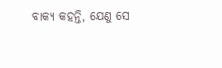ବାକ୍ୟ କହନ୍ତି, ଯେଣୁ ସେ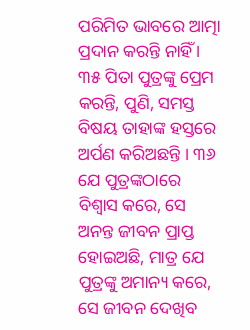ପରିମିତ ଭାବରେ ଆତ୍ମା ପ୍ରଦାନ କରନ୍ତି ନାହିଁ । ୩୫ ପିତା ପୁତ୍ରଙ୍କୁ ପ୍ରେମ କରନ୍ତି, ପୁଣି, ସମସ୍ତ ବିଷୟ ତାହାଙ୍କ ହସ୍ତରେ ଅର୍ପଣ କରିଅଛନ୍ତି । ୩୬ ଯେ ପୁତ୍ରଙ୍କଠାରେ ବିଶ୍ୱାସ କରେ, ସେ ଅନନ୍ତ ଜୀବନ ପ୍ରାପ୍ତ ହୋଇଅଛି, ମାତ୍ର ଯେ ପୁତ୍ରଙ୍କୁ ଅମାନ୍ୟ କରେ, ସେ ଜୀବନ ଦେଖିବ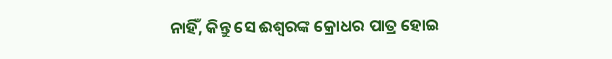ନାହିଁ, କିନ୍ତୁ ସେ ଈଶ୍ୱରଙ୍କ କ୍ରୋଧର ପାତ୍ର ହୋଇ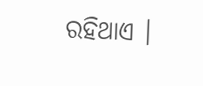ରହିଥାଏ ।